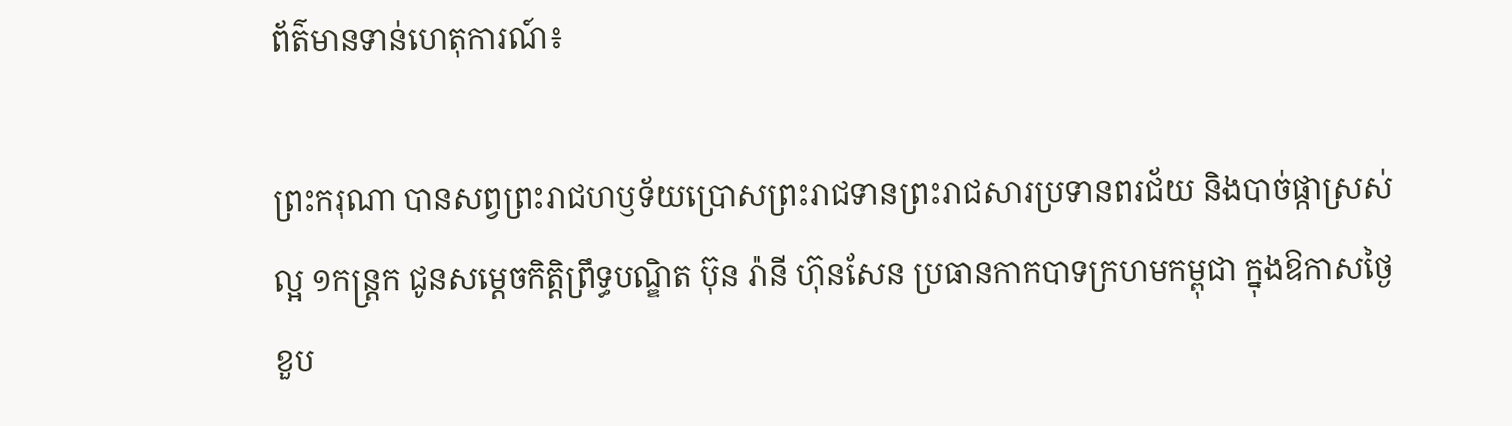ព័ត៌មានទាន់ហេតុការណ៍៖

ព្រះករុណា បានសព្វព្រះរាជហឫទ័យប្រោសព្រះរាជទានព្រះរាជសារប្រទានពរជ័យ និងបាច់ផ្កាស្រស់ល្អ ១កន្ត្រក ជូនសម្តេចកិត្តិព្រឹទ្ធបណ្ឌិត ប៊ុន រ៉ានី ហ៊ុនសែន ប្រធានកាកបាទក្រហមកម្ពុជា ក្នុងឱកាសថ្ងៃខួប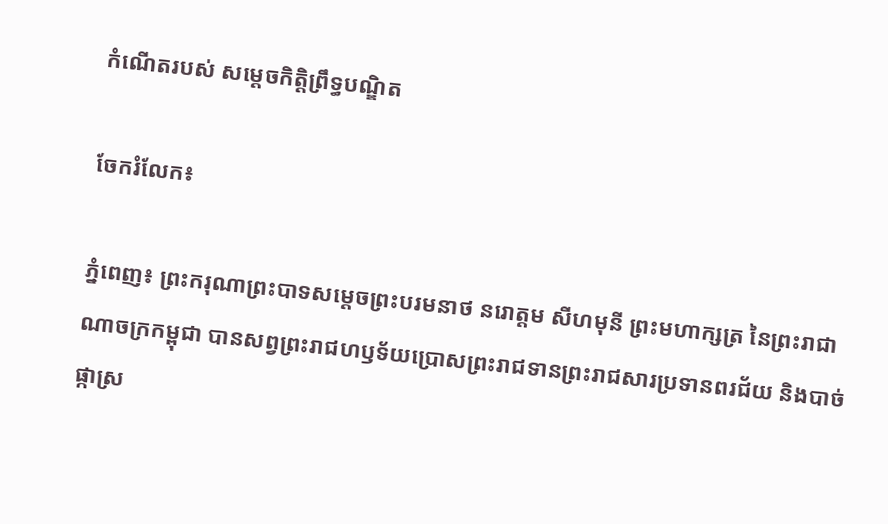កំណេីតរបស់ សម្តេចកិត្តិព្រឹទ្ធបណ្ឌិត

ចែករំលែក៖

ភ្នំពេញ៖ ព្រះករុណាព្រះបាទសម្ដេចព្រះបរមនាថ នរោត្តម សីហមុនី ព្រះមហាក្សត្រ នៃព្រះរាជាណាចក្រកម្ពុជា បានសព្វព្រះរាជហឫទ័យប្រោសព្រះរាជទានព្រះរាជសារប្រទានពរជ័យ និងបាច់ផ្កាស្រ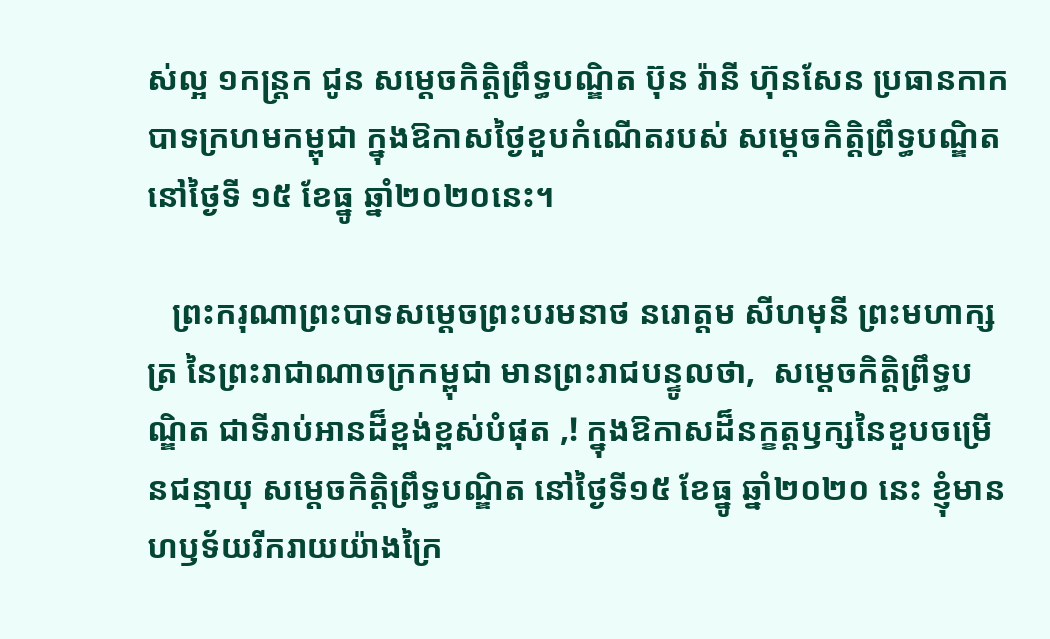ស់ល្អ ១កន្ត្រក ជូន សម្តេចកិត្តិព្រឹទ្ធបណ្ឌិត ប៊ុន រ៉ានី ហ៊ុនសែន ប្រធានកាកបាទក្រហមកម្ពុជា ក្នុងឱកាសថ្ងៃខួបកំណេីតរបស់ សម្តេចកិត្តិព្រឹទ្ធបណ្ឌិត នៅថ្ងៃទី ១៥ ខែធ្នូ ឆ្នាំ២០២០នេះ។

   ព្រះករុណាព្រះបាទសម្ដេចព្រះបរមនាថ នរោត្តម សីហមុនី ព្រះមហាក្សត្រ នៃព្រះរាជាណាចក្រកម្ពុជា មានព្រះរាជបន្ទូលថា,  សម្តេចកិត្តិព្រឹទ្ធបណ្ឌិត ជាទីរាប់អានដ៏ខ្ពង់ខ្ពស់បំផុត ,! ក្នុងឱកាសដ៏នក្ខត្តឫក្សនៃខួបចម្រើនជន្មាយុ សម្តេចកិត្តិព្រឹទ្ធបណ្ឌិត នៅថ្ងៃទី១៥ ខែធ្នូ ឆ្នាំ២០២០ នេះ ខ្ញុំមានហឫទ័យរីករាយយ៉ាងក្រៃ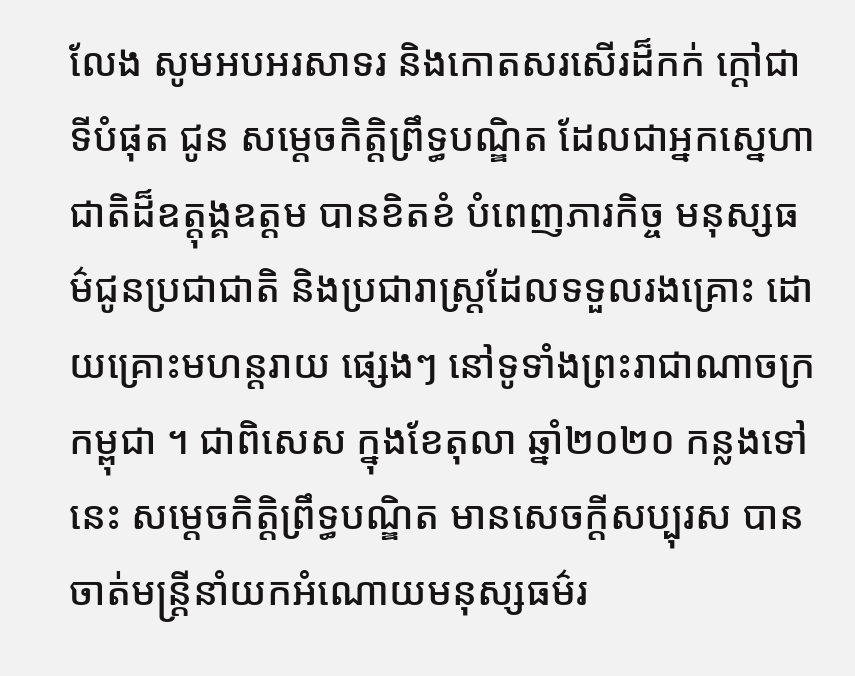លែង សូមអបអរសាទរ និងកោតសរសើរដ៏កក់ ក្តៅជាទីបំផុត ជូន សម្តេចកិត្តិព្រឹទ្ធបណ្ឌិត ដែលជាអ្នកស្នេហាជាតិដ៏ឧត្តុង្គឧត្តម បានខិតខំ បំពេញភារកិច្ច មនុស្សធម៌ជូនប្រជាជាតិ និងប្រជារាស្រ្តដែលទទួលរងគ្រោះ ដោយគ្រោះមហន្តរាយ ផ្សេងៗ នៅទូទាំងព្រះរាជាណាចក្រកម្ពុជា ។ ជាពិសេស ក្នុងខែតុលា ឆ្នាំ២០២០ កន្លងទៅនេះ សម្តេចកិត្តិព្រឹទ្ធបណ្ឌិត មានសេចក្តីសប្បុរស បានចាត់មន្ត្រីនាំយកអំណោយមនុស្សធម៌រ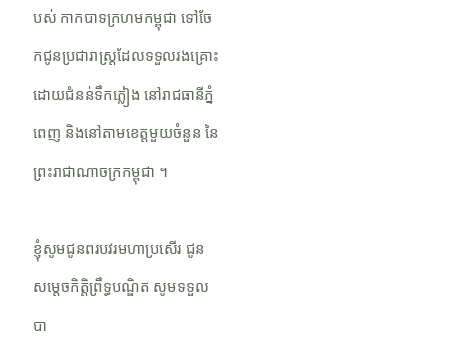បស់ កាកបាទក្រហមកម្ពុជា ទៅចែកជូនប្រជារាស្ត្រដែលទទួលរងគ្រោះដោយជំនន់ទឹកភ្លៀង នៅរាជធានីភ្នំពេញ និងនៅតាមខេត្តមួយចំនួន នៃព្រះរាជាណាចក្រកម្ពុជា ។

ខ្ញុំសូមជូនពរបវរមហាប្រសើរ ជូន សម្តេចកិត្តិព្រឹទ្ធបណ្ឌិត សូមទទួលបា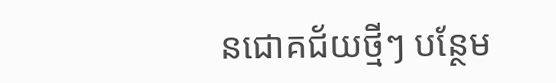នជោគជ័យថ្មីៗ បន្ថែម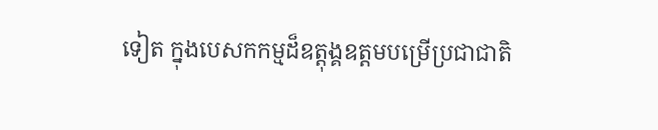ទៀត ក្នុងបេសកកម្មដ៏ឧត្តុង្គឧត្តមបម្រើប្រជាជាតិ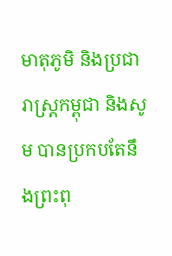មាតុភូមិ និងប្រជារាស្ត្រកម្ពុជា និងសូម បានប្រកបតែនឹងព្រះពុ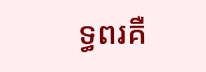ទ្ធពរគឺ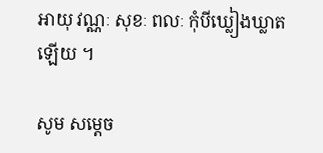អាយុ វណ្ណៈ សុខៈ ពលៈ កុំបីឃ្លៀងឃ្លាតឡើយ ។

សូម សម្តេច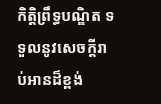កិត្តិព្រឹទ្ធបណ្ឌិត ទទួលនូវសេចក្តីរាប់អានដ៏ខ្ពង់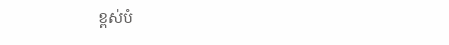ខ្ពស់បំ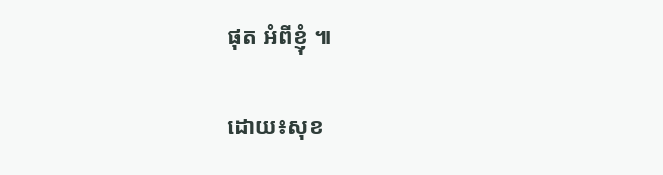ផុត អំពីខ្ញុំ ៕

ដោយ៖សុខ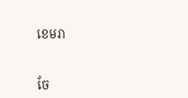ខេមរា


ចែ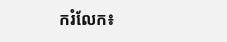ករំលែក៖